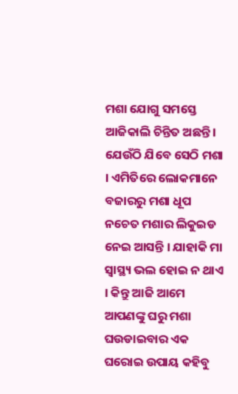ମଶା ଯୋଗୁ ସମସ୍ତେ ଆଜିକାଲି ଚିନ୍ତିତ ଅଛନ୍ତି । ଯେଉଁଠି ଯିବେ ସେଠି ମଶା । ଏମିତିରେ ଲୋକମାନେ ବଜାରରୁ ମଶା ଧୂପ ନଚେତ ମଶାର ଲିକୁଇଡ ନେଇ ଆସନ୍ତି । ଯାହାକି ମା ସ୍ୱାସ୍ଥ୍ୟ ଭଲ ହୋଇ ନ ଥାଏ । କିନ୍ତୁ ଆଜି ଆମେ ଆପଣଙ୍କୁ ଘରୁ ମଶା ଘଉଡାଇବାର ଏକ ଘରୋଇ ଉପାୟ କହିବୁ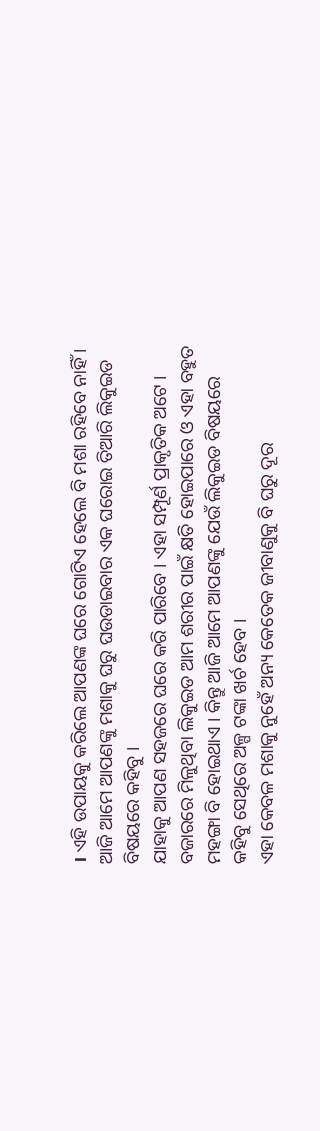। ଏହି ଉପାୟକୁ କରିଲେ ଆପଣଙ୍କ ଘରେ ଗୋଟିଏ ହେଲେ ବି ମଶା ରହିବେ ନାହିଁ । ଆଜି ଆମେ ଆପଣଙ୍କୁ ମଶାକୁ ଘରୁ ଘଉଡାଇବାର ଏକ ଘରୋଇ ତିଆରି ଲିକୁଇଡ ବିଷୟରେ କହିବୁ ।
ଯାହାକୁ ଆପଣ ସହଜରେ ଘରେ କରି ପାରିବେ । ଏହା ସମ୍ପୂର୍ଣ ପ୍ରାକୃତିକ ଅଟେ । ବଜାରରେ ମିଳୁଥିବା ଲିକୁଇଡ ଆମ ଶରୀର ପାଇଁ କ୍ଷତି ହୋଇପାରେ ଓ ଏହା ବହୁତ ମହଙ୍ଗା ବି ହୋଇଥାଏ । କିନ୍ତୁ ଆଜି ଆମେ ଆପଣଙ୍କୁ ଯେଉଁ ଲିକୁଇଡ ବିଷୟରେ କହିବୁ ସେଥିରେ ଅଳ୍ପ ଟଙ୍କା ଖର୍ଚ ହେବ ।
ଏହା କେବଳ ମଶାକୁ ନୁହେଁ ଅନ୍ୟ କେତେକ ଜୀବାଣୁକୁ ବି ଘରୁ ଦୂର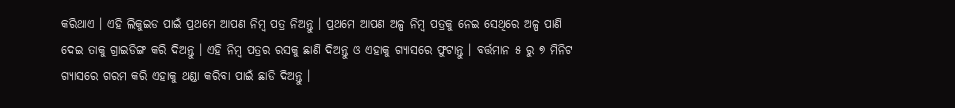କରିଥାଏ । ଏହି ଲିକୁଇଡ ପାଇଁ ପ୍ରଥମେ ଆପଣ ନିମ୍ବ ପତ୍ର ନିଅନ୍ତୁ । ପ୍ରଥମେ ଆପଣ ଅଳ୍ପ ନିମ୍ବ ପତ୍ରକୁ ନେଇ ସେଥିରେ ଅଳ୍ପ ପାଣି ଦେଇ ତାକୁ ଗ୍ରାଇଡିଙ୍ଗ କରି ଦିଅନ୍ତୁ । ଏହି ନିମ୍ବ ପତ୍ରର ରସକୁ ଛାଣି ଦିଅନ୍ତୁ ଓ ଏହାକୁ ଗ୍ୟାସରେ ଫୁଟାନ୍ତୁ । ବର୍ତ୍ତମାନ ୫ ରୁ ୭ ମିନିଟ ଗ୍ୟାସରେ ଗରମ କରି ଏହାକୁ ଥଣ୍ଡା କରିବା ପାଇଁ ଛାଡି ଦିଅନ୍ତୁ ।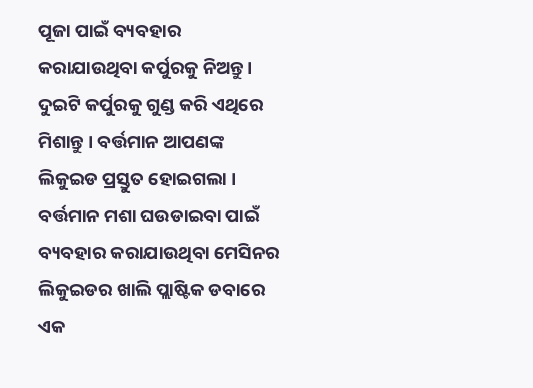ପୂଜା ପାଇଁ ବ୍ୟବହାର କରାଯାଉଥିବା କର୍ପୁରକୁ ନିଅନ୍ତୁ । ଦୁଇଟି କର୍ପୁରକୁ ଗୁଣ୍ଡ କରି ଏଥିରେ ମିଶାନ୍ତୁ । ବର୍ତ୍ତମାନ ଆପଣଙ୍କ ଲିକୁଇଡ ପ୍ରସ୍ତୁତ ହୋଇଗଲା । ବର୍ତ୍ତମାନ ମଶା ଘଉଡାଇବା ପାଇଁ ବ୍ୟବହାର କରାଯାଉଥିବା ମେସିନର ଲିକୁଇଡର ଖାଲି ପ୍ଲାଷ୍ଟିକ ଡବାରେ ଏକ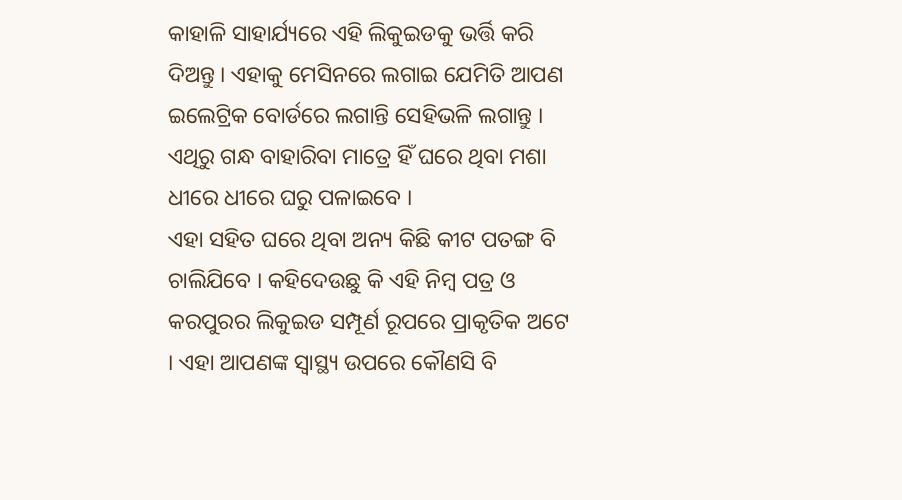କାହାଳି ସାହାର୍ଯ୍ୟରେ ଏହି ଲିକୁଇଡକୁ ଭର୍ତ୍ତି କରି ଦିଅନ୍ତୁ । ଏହାକୁ ମେସିନରେ ଲଗାଇ ଯେମିତି ଆପଣ ଇଲେଟ୍ରିକ ବୋର୍ଡରେ ଲଗାନ୍ତି ସେହିଭଳି ଲଗାନ୍ତୁ । ଏଥିରୁ ଗନ୍ଧ ବାହାରିବା ମାତ୍ରେ ହିଁ ଘରେ ଥିବା ମଶା ଧୀରେ ଧୀରେ ଘରୁ ପଳାଇବେ ।
ଏହା ସହିତ ଘରେ ଥିବା ଅନ୍ୟ କିଛି କୀଟ ପତଙ୍ଗ ବି ଚାଲିଯିବେ । କହିଦେଉଛୁ କି ଏହି ନିମ୍ବ ପତ୍ର ଓ କରପୁରର ଲିକୁଇଡ ସମ୍ପୂର୍ଣ ରୂପରେ ପ୍ରାକୃତିକ ଅଟେ । ଏହା ଆପଣଙ୍କ ସ୍ୱାସ୍ଥ୍ୟ ଉପରେ କୌଣସି ବି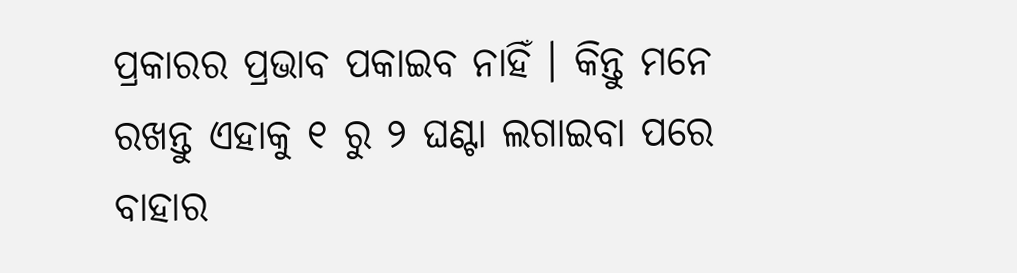ପ୍ରକାରର ପ୍ରଭାବ ପକାଇବ ନାହିଁ । କିନ୍ତୁ ମନେ ରଖନ୍ତୁ ଏହାକୁ ୧ ରୁ ୨ ଘଣ୍ଟା ଲଗାଇବା ପରେ ବାହାର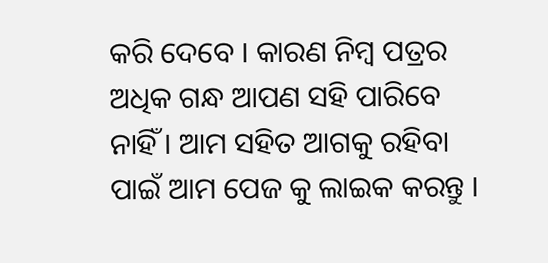କରି ଦେବେ । କାରଣ ନିମ୍ବ ପତ୍ରର ଅଧିକ ଗନ୍ଧ ଆପଣ ସହି ପାରିବେ ନାହିଁ । ଆମ ସହିତ ଆଗକୁ ରହିବା ପାଇଁ ଆମ ପେଜ କୁ ଲାଇକ କରନ୍ତୁ ।